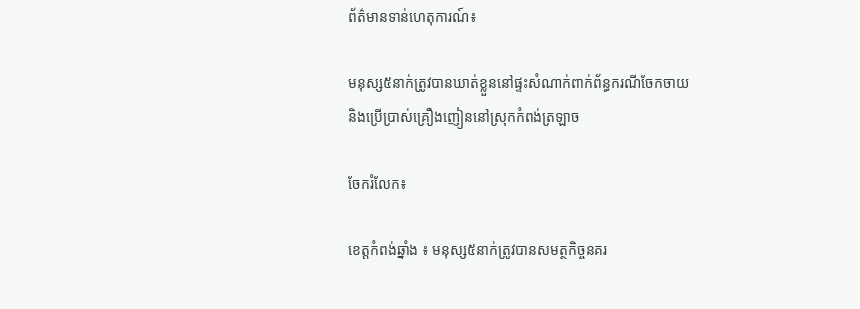ព័ត៌មានទាន់ហេតុការណ៍៖

មនុស្ស៥នាក់ត្រូវបានឃាត់ខ្លួននៅផ្ទះសំណាក់ពាក់ព័ន្ធករណីចែកចាយ និងប្រើប្រាស់គ្រឿងញៀននៅស្រុកកំពង់ត្រឡាច

ចែករំលែក៖

ខេត្តកំពង់ឆ្នាំង ៖ មនុស្ស៥នាក់ត្រូវបានសមត្ថកិច្ចនគរ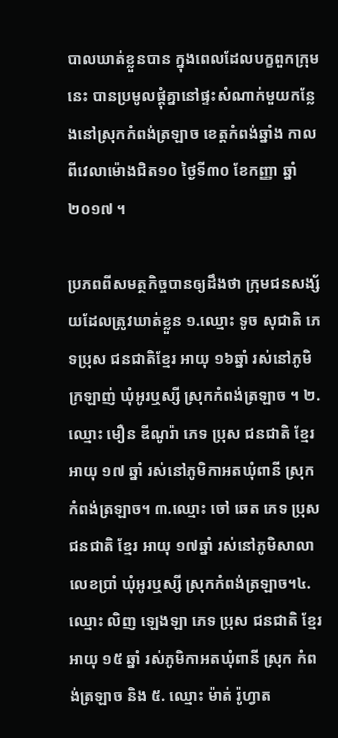បាលឃាត់ខ្លួនបាន ក្នុងពេលដែលបក្ខពួកក្រុមនេះ បានប្រមូលផ្តុំគ្នានៅផ្ទះសំណាក់មួយកន្លែងនៅស្រុកកំពង់ត្រឡាច ខេត្តកំពង់ឆ្នាំង កាលពីវេលាម៉ោងជិត១០ ថ្ងៃទី៣០ ខែកញ្ញា ឆ្នាំ២០១៧ ។

ប្រភពពីសមត្ថកិច្ចបានឲ្យដឹងថា ក្រុមជនសង្ស័យដែលត្រូវឃាត់ខ្លួន ១.ឈ្មោះ ទូច សុជាតិ ភេទប្រុស ជនជាតិខ្មែរ អាយុ ១៦ឆ្នាំ រស់នៅភូមិក្រឡាញ់ ឃុំអូរឬស្សី ស្រុកកំពង់ត្រឡាច ។ ២.ឈ្មោះ មឿន ឌីណូរ៉ា ភេទ ប្រុស ជនជាតិ ខ្មែរ អាយុ ១៧ ឆ្នាំ រស់នៅភូមិកាអតឃុំពានី ស្រុក កំពង់ត្រឡាច។ ៣.ឈ្មោះ ចៅ ឆេត ភេទ ប្រុស ជនជាតិ ខ្មែរ អាយុ ១៧ឆ្នាំ រស់នៅភូមិសាលាលេខប្រាំ ឃុំអូរឬស្សី ស្រុកកំពង់ត្រឡាច។៤. ឈ្មោះ លិញ ឡេងឡា ភេទ ប្រុស ជនជាតិ ខ្មែរ អាយុ ១៥ ឆ្នាំ រស់ភូមិកាអតឃុំពានី ស្រុក កំពង់ត្រឡាច និង ៥. ឈ្មោះ ម៉ាត់ រ៉ូហ្វាត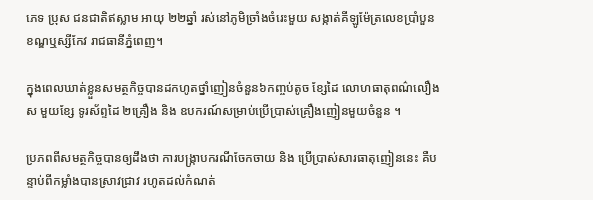ភេទ ប្រុស ជនជាតិឥស្លាម អាយុ ២២ឆ្នាំ រស់នៅភូមិច្រាំងចំរេះមួយ សង្កាត់គីឡូម៉ែត្រលេខប្រាំបួន ខណ្ឌឬស្សីកែវ រាជធានីភ្នំពេញ។

ក្នុងពេលឃាត់ខ្លួនសមត្ថកិច្ចបានដកហូតថ្នាំញៀនចំនួន៦កញ្ចប់តូច ខ្សែដៃ លោហធាតុពណ៌លឿង ស មួយខ្សែ ទូរស័ព្ទដៃ ២គ្រឿង និង ឧបករណ៍សម្រាប់ប្រើប្រាស់គ្រឿងញៀនមួយចំនួន ។

ប្រភពពីសមត្ថកិច្ចបានឲ្យដឹងថា ការបង្រ្កាបករណីចែកចាយ និង ប្រើប្រាស់សារធាតុញៀននេះ គឺបន្ទាប់ពីកម្លាំងបានស្រាវជ្រាវ រហូតដល់កំណត់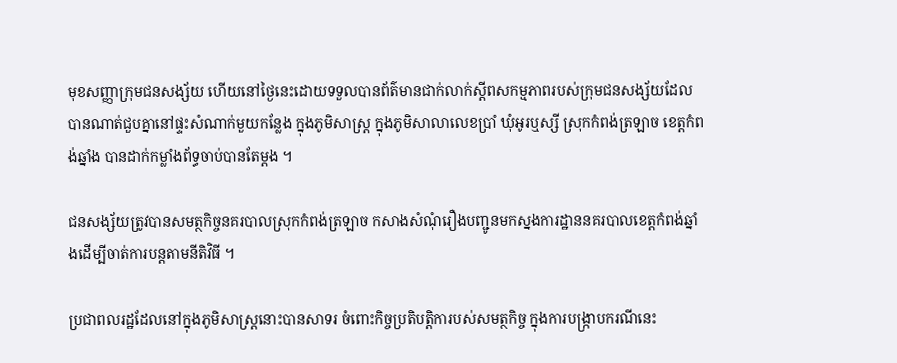មុខសញ្ញាក្រុមជនសង្ស័យ ហើយនៅថ្ងៃនេះដោយទទួលបានព័ត៌មានជាក់លាក់ស្តីពសកម្មភាពរបស់ក្រុមជនសង្ស័យដែលបានណាត់ជួបគ្នានៅផ្ទះសំណាក់មួយកន្លែង ក្នុងភូមិសាស្រ្ត ក្នុងភូមិសាលាលេខប្រាំ ឃុំអូរឬស្សី ស្រុកកំពង់ត្រឡាច ខេត្តកំពង់ឆ្នាំង បានដាក់កម្លាំងព័ទ្ធចាប់បានតែម្តង ។

ជនសង្ស័យត្រូវបានសមត្ថកិច្ចនគរបាលស្រុកកំពង់ត្រឡាច កសាងសំណុំរឿងបញ្ជូនមកស្នងការដ្ឋាននគរបាលខេត្តកំពង់ឆ្នាំងដើម្បីចាត់ការបន្តតាមនីតិវិធី ។

ប្រជាពលរដ្ឋដែលនៅក្នុងភូមិសាស្រ្តនោះបានសាទរ ចំពោះកិច្ចប្រតិបត្តិការបស់សមត្ថកិច្ច ក្នុងការបង្រ្កាបករណីនេះ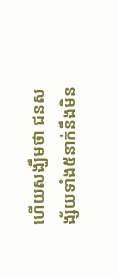ហើយសង្ឃឹមថា ជនសង្ស័យទាំង៥នាក់នឹងមិន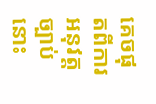គេចផុតពីការអនុវត្តច្បាប់នោះ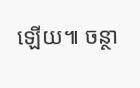ឡើយ៕ ចន្ថា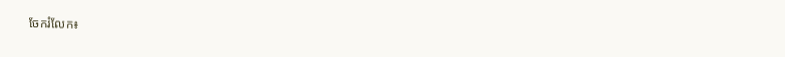ចែករំលែក៖